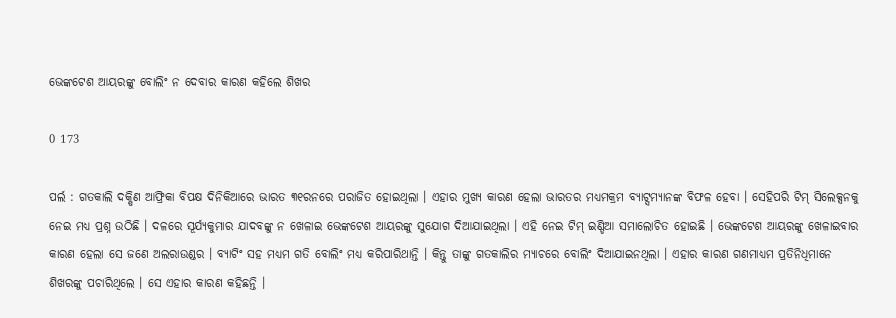ଭେଙ୍କଟେଶ ଆୟରଙ୍କୁ ବୋଲିଂ ନ ଦେବାର କାରଣ କହିଲେ ଶିଖର

0 173

ପର୍ଲ : ଗତକାଲି ଦକ୍ଷିଣ ଆଫ୍ରିକା ବିପକ୍ଷ ଦିନିକିଆରେ ଭାରତ ୩୧ରନରେ ପରାଜିତ ହୋଇଥିଲା । ଏହାର ମୁଖ୍ୟ କାରଣ ହେଲା ଭାରତର ମଧ୍ୟମକ୍ରମ ବ୍ୟାଟ୍ସମ୍ୟାନଙ୍କ ବିଫଳ ହେବା । ସେହିପରି ଟିମ୍‌ ସିଲେକ୍ସନକୁ ନେଇ ମଧ୍ୟ ପ୍ରଶ୍ନ ଉଠିଛି । ଦଳରେ ସୂର୍ଯ୍ୟକୁମାର ଯାଦବଙ୍କୁ ନ ଖେଳାଇ ଭେଙ୍କଟେଶ ଆୟରଙ୍କୁ ସୁଯୋଗ ଦିଆଯାଇଥିଲା । ଏହି ନେଇ ଟିମ୍‌ ଇଣ୍ଡିଆ ସମାଲୋଚିତ ହୋଇଛି । ଭେଙ୍କଟେଶ ଆୟରଙ୍କୁ ଖେଳାଇବାର କାରଣ ହେଲା ସେ ଜଣେ ଅଲରାଉଣ୍ଡର । ବ୍ୟାଟିଂ ସହ ମଧ୍ୟମ ଗତି ବୋଲିଂ ମଧ୍ୟ କରିପାରିଥାନ୍ତି । କିନ୍ତୁ ତାଙ୍କୁ ଗତକାଲିର ମ୍ୟାଚରେ ବୋଲିଂ ଦିଆଯାଇନଥିଲା । ଏହାର କାରଣ ଗଣମାଧ୍ୟମ ପ୍ରତିନିଧିମାନେ ଶିଖରଙ୍କୁ ପଚାରିଥିଲେ । ସେ ଏହାର କାରଣ କହିଛନ୍ତି ।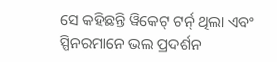ସେ କହିଛନ୍ତି ୱିକେଟ୍‌ ଟର୍ନ୍‌ ଥିଲା ଏବଂ ସ୍ପିନରମାନେ ଭଲ ପ୍ରଦର୍ଶନ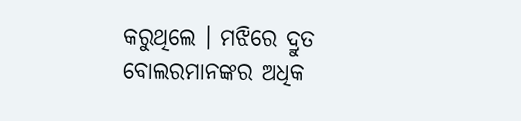କରୁଥିଲେ । ମଝିରେ ଦ୍ରୁତ ବୋଲରମାନଙ୍କର ଅଧିକ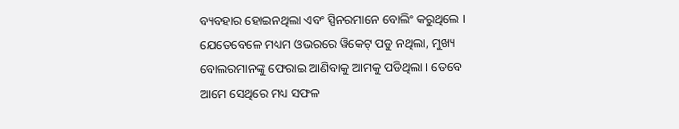ବ୍ୟବହାର ହୋଇନଥିଲା ଏବଂ ସ୍ପିନରମାନେ ବୋଲିଂ କରୁଥିଲେ । ଯେତେବେଳେ ମଧ୍ୟମ ଓଭରରେ ୱିକେଟ୍‌ ପଡୁ ନଥିଲା, ମୁଖ୍ୟ ବୋଲରମାନଙ୍କୁ ଫେରାଇ ଆଣିବାକୁ ଆମକୁ ପଡିଥିଲା । ତେବେ ଆମେ ସେଥିରେ ମଧ୍ୟ ସଫଳ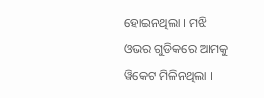ହୋଇନଥିଲା । ମଝି ଓଭର ଗୁଡିକରେ ଆମକୁ ୱିକେଟ ମିଳିନଥିଲା ।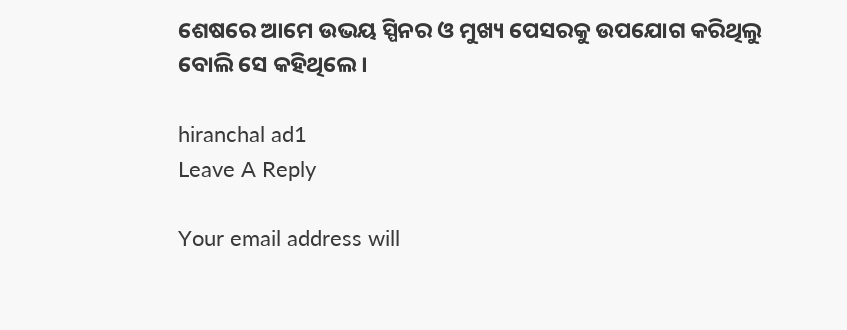ଶେଷରେ ଆମେ ଉଭୟ ସ୍ପିନର ଓ ମୁଖ୍ୟ ପେସରକୁ ଉପଯୋଗ କରିଥିଲୁ ବୋଲି ସେ କହିଥିଲେ ।

hiranchal ad1
Leave A Reply

Your email address will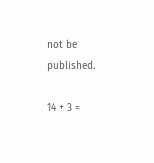not be published.

14 + 3 =